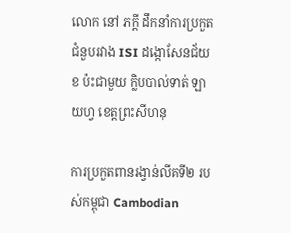លោក នៅ ភក្ដី ដឹកនាំការប្រកួតជំនួបរវាង ISI ដង្កោសែនជ័យ ខ ប៉ះជាមួយ ក្លិបបាល់ទាត់ ឡាយហ្វ ខេត្តព្រះសីហនុ

ការប្រកួតពានរង្វាន់លីគទី២ របស់កម្ពុជា Cambodian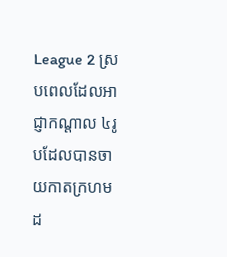League 2 ស្របពេលដែលអាជ្ញាកណ្ដាល ៤រូបដែលបានចាយកាតក្រហមដ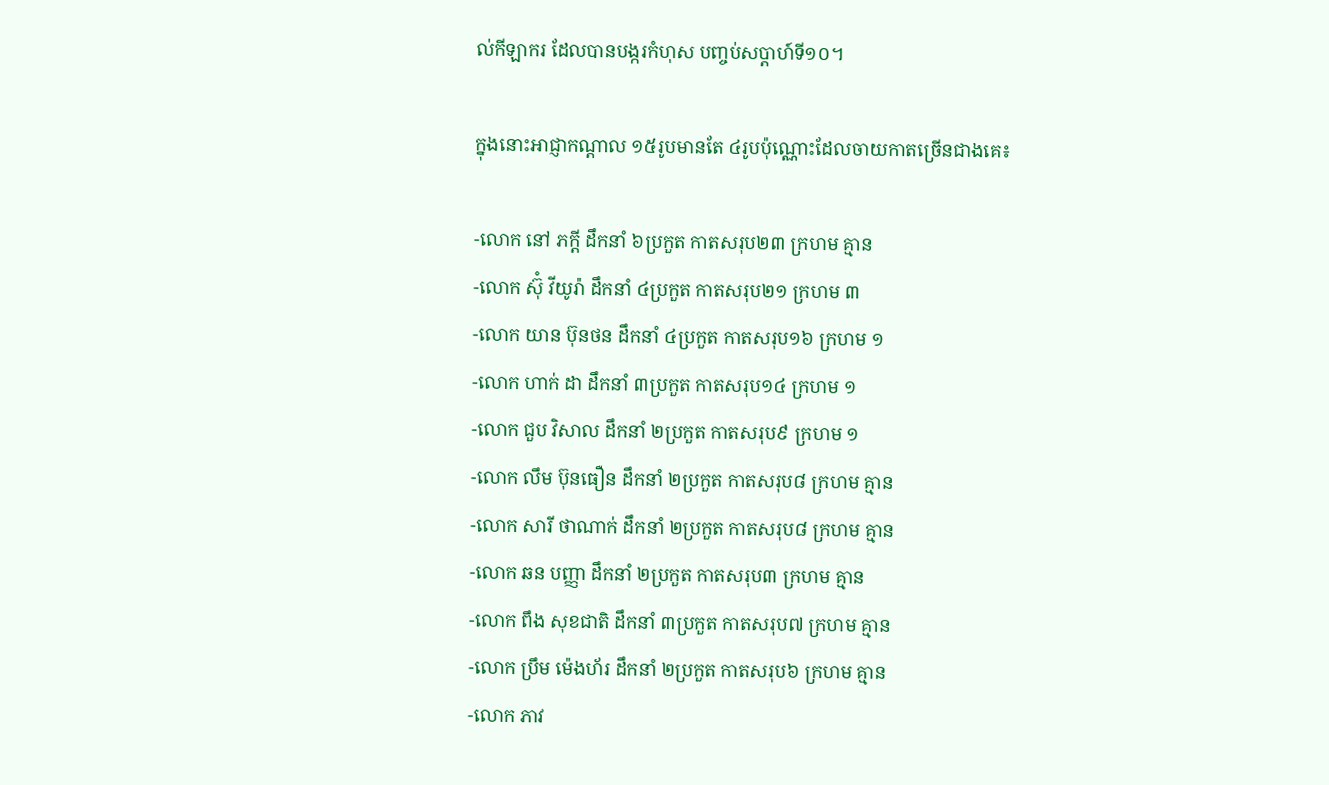ល់កីឡាករ ដែលបានបង្ករកំហុស បញ្ចប់សប្តាហ៍ទី១០។

ក្នុងនោះអាជ្ញាកណ្ដាល ១៥រូបមានតែ ៤រូបប៉ុណ្ណោះដែលចាយកាតច្រើនជាងគេ៖

-លោក នៅ ភក្ដី ដឹកនាំ ៦ប្រកួត កាតសរុប២៣ ក្រហម គ្មាន
-លោក ស៊ុំ វីយូរ៉ា ដឹកនាំ ៤ប្រកួត កាតសរុប២១ ក្រហម ៣
-លោក យាន ប៊ុនថន ដឹកនាំ ៤ប្រកួត កាតសរុប១៦ ក្រហម ១
-លោក ហាក់ ដា ដឹកនាំ ៣ប្រកួត កាតសរុប១៤ ក្រហម ១
-លោក ជួប វិសាល ដឹកនាំ ២ប្រកួត កាតសរុប៩ ក្រហម ១
-លោក លឹម ប៊ុនធឿន ដឹកនាំ ២ប្រកួត កាតសរុប៨ ក្រហម គ្មាន
-លោក សារី ថាណាក់ ដឹកនាំ ២ប្រកួត កាតសរុប៨ ក្រហម គ្មាន
-លោក ឆន បញ្ញា ដឹកនាំ ២ប្រកួត កាតសរុប៣ ក្រហម គ្មាន
-លោក ពឹង សុខជាតិ ដឹកនាំ ៣ប្រកួត កាតសរុប៧ ក្រហម គ្មាន
-លោក ប្រឹម ម៉េងហ័រ ដឹកនាំ ២ប្រកួត កាតសរុប៦ ក្រហម គ្មាន
-លោក ភាវ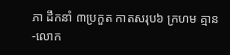ភា ដឹកនាំ ៣ប្រកួត កាតសរុប៦ ក្រហម គ្មាន
-លោក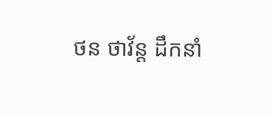ថន ថាវ័ន្ត ដឹកនាំ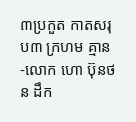៣ប្រកួត កាតសរុប៣ ក្រហម គ្មាន
-លោក ហោ ប៊ុនថន ដឹក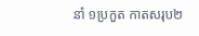នាំ ១ប្រកួត កាតសរុប២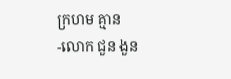ក្រហម គ្មាន
-លោក ជួន ងួន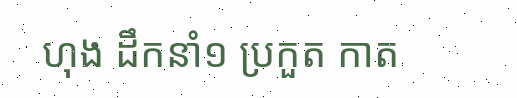ហុង ដឹកនាំ១ ប្រកួត កាត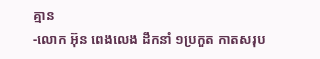គ្មាន
-លោក អ៊ុន ពេងលេង ដឹកនាំ ១ប្រកួត កាតសរុប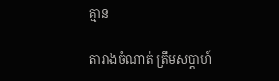គ្មាន

តារាងចំណាត់ ត្រឹមសប្ដាហ៍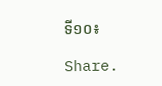ទី១០៖

Share.